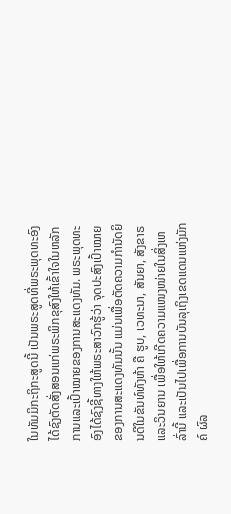ໃນທັມມິກະຖິກະສູດນີ້ ເປັນພຣະສູດທີ່ພຣະພຸດທະອົງໄດ້ຊົງຕັດສັ່ງສອນແກ່ພຣະພິກຂຸສົງໃຫ້ເຂົ້າໃຈໃນຫລັກການແລະເປົ້າໝາຍຂອງການສະແດງທັມ. ພຣະພຸດທະອົງໄດ້ຊົງຊີ້ທາງໃຫ້ພຣະສາວົກຮູ້ວ່າ ຈຸດປະສົງເປົ້າໝາຍຂອງການສະແດງທັມນັ້ນ ແມ່ນເພື່ອຕັດຄວາມກຳນັດຍິນດີໃນຂັນທ໌ທັງຫ້າ ຄື ຮູບ, ເວທະນາ, ສັນຍາ, ສັງຂາຣ ແລະວິນຍານ ເພື່ອໃຫ້ເກີດຄວາມແໜງໜ່າຍໃນສິ່ງເຫລົ່ານີ້ ແລະເປັນໄປເພື່ອການບັນລຸເຖິງເຂດແດນແຫ່ງມັກຄ໌ ຜົລ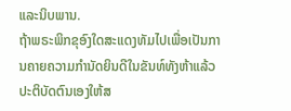ແລະນິບພານ.
ຖ້າພຣະພິກຂຸອົງໃດສະແດງທັມໄປເພື່ອເປັນການຄາຍຄວາມກຳນັດຍິນດີໃນຂັນທ໌ທັງຫ້າແລ້ວ ປະຕິບັດຕົນເອງໃຫ້ສ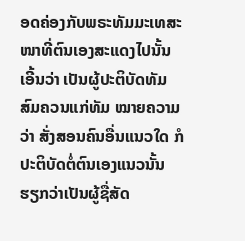ອດຄ່ອງກັບພຣະທັມມະເທສະໜາທີ່ຕົນເອງສະແດງໄປນັ້ນ ເອີ້ນວ່າ ເປັນຜູ້ປະຕິບັດທັມສົມຄວນແກ່ທັມ ໝາຍຄວາມວ່າ ສັ່ງສອນຄົນອື່ນແນວໃດ ກໍປະຕິບັດຕໍ່ຕົນເອງແນວນັ້ນ ຮຽກວ່າເປັນຜູ້ຊື່ສັດ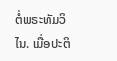ຕໍ່ພຣະທັມວິໄນ. ເມື່ອປະຕິ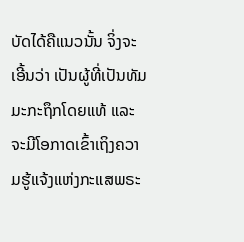ບັດໄດ້ຄືແນວນັ້ນ ຈິ່ງຈະເອີ້ນວ່າ ເປັນຜູ້ທີ່ເປັນທັມມະກະຖຶກໂດຍແທ້ ແລະຈະມີໂອກາດເຂົ້າເຖິງຄວາມຮູ້ແຈ້ງແຫ່ງກະແສພຣະ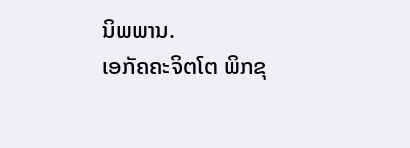ນິພພານ.
ເອກັຄຄະຈິຕໂຕ ພິກຂຸ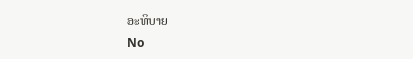ອະທິບາຍ
No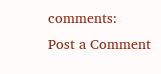comments:
Post a Comment